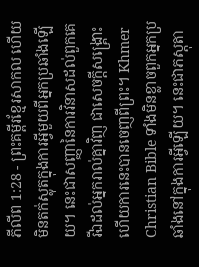ភីលីព 1:28 - ព្រះគម្ពីរខ្មែរសាកល ហើយមិនតក់ស្លុតក្នុងការអ្វីមួយពីអ្នកប្រឆាំងឡើយ។ នេះជាសញ្ញានៃការវិនាសដល់ពួកគេ រីឯដល់អ្នករាល់គ្នាវិញ ជាសេចក្ដីសង្គ្រោះ ហើយការនេះបានចេញពីព្រះ។ Khmer Christian Bible ទាំងមិនខ្លាចពួកអ្នកប្រឆាំងនៅក្នុងការអ្វីឡើយ។ នេះជាភស្ដុតា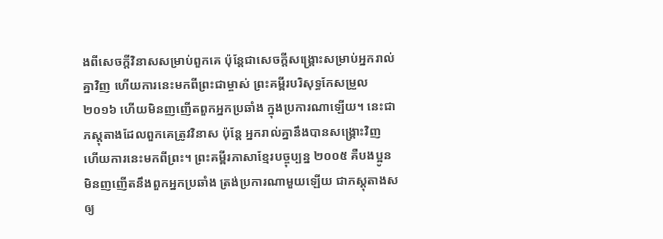ងពីសេចក្ដីវិនាសសម្រាប់ពួកគេ ប៉ុន្ដែជាសេចក្ដីសង្គ្រោះសម្រាប់អ្នករាល់គ្នាវិញ ហើយការនេះមកពីព្រះជាម្ចាស់ ព្រះគម្ពីរបរិសុទ្ធកែសម្រួល ២០១៦ ហើយមិនញញើតពួកអ្នកប្រឆាំង ក្នុងប្រការណាឡើយ។ នេះជាភស្តុតាងដែលពួកគេត្រូវវិនាស ប៉ុន្តែ អ្នករាល់គ្នានឹងបានសង្រ្គោះវិញ ហើយការនេះមកពីព្រះ។ ព្រះគម្ពីរភាសាខ្មែរបច្ចុប្បន្ន ២០០៥ គឺបងប្អូនមិនញញើតនឹងពួកអ្នកប្រឆាំង ត្រង់ប្រការណាមួយឡើយ ជាភស្តុតាងសឲ្យ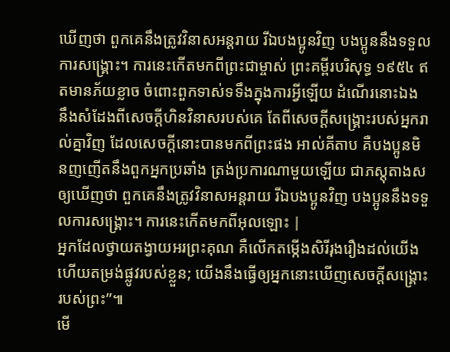ឃើញថា ពួកគេនឹងត្រូវវិនាសអន្តរាយ រីឯបងប្អូនវិញ បងប្អូននឹងទទួលការសង្គ្រោះ។ ការនេះកើតមកពីព្រះជាម្ចាស់ ព្រះគម្ពីរបរិសុទ្ធ ១៩៥៤ ឥតមានភ័យខ្លាច ចំពោះពួកទាស់ទទឹងក្នុងការអ្វីឡើយ ដំណើរនោះឯង នឹងសំដែងពីសេចក្ដីហិនវិនាសរបស់គេ តែពីសេចក្ដីសង្គ្រោះរបស់អ្នករាល់គ្នាវិញ ដែលសេចក្ដីនោះបានមកពីព្រះផង អាល់គីតាប គឺបងប្អូនមិនញញើតនឹងពួកអ្នកប្រឆាំង ត្រង់ប្រការណាមួយឡើយ ជាភស្ដុតាងសឲ្យឃើញថា ពួកគេនឹងត្រូវវិនាសអន្ដរាយ រីឯបងប្អូនវិញ បងប្អូននឹងទទួលការសង្គ្រោះ។ ការនេះកើតមកពីអុលឡោះ |
អ្នកដែលថ្វាយតង្វាយអរព្រះគុណ គឺលើកតម្កើងសិរីរុងរឿងដល់យើង ហើយតម្រង់ផ្លូវរបស់ខ្លួន; យើងនឹងធ្វើឲ្យអ្នកនោះឃើញសេចក្ដីសង្គ្រោះរបស់ព្រះ”៕
មើ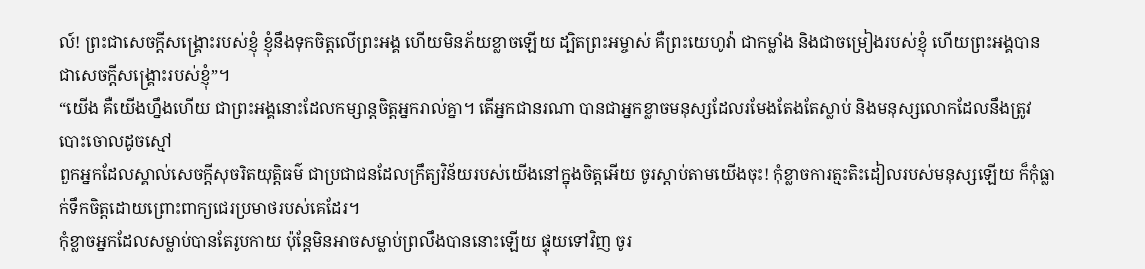ល៍! ព្រះជាសេចក្ដីសង្គ្រោះរបស់ខ្ញុំ ខ្ញុំនឹងទុកចិត្តលើព្រះអង្គ ហើយមិនភ័យខ្លាចឡើយ ដ្បិតព្រះអម្ចាស់ គឺព្រះយេហូវ៉ា ជាកម្លាំង និងជាចម្រៀងរបស់ខ្ញុំ ហើយព្រះអង្គបានជាសេចក្ដីសង្គ្រោះរបស់ខ្ញុំ”។
“យើង គឺយើងហ្នឹងហើយ ជាព្រះអង្គនោះដែលកម្សាន្តចិត្តអ្នករាល់គ្នា។ តើអ្នកជានរណា បានជាអ្នកខ្លាចមនុស្សដែលរមែងតែងតែស្លាប់ និងមនុស្សលោកដែលនឹងត្រូវបោះចោលដូចស្មៅ
ពួកអ្នកដែលស្គាល់សេចក្ដីសុចរិតយុត្តិធម៌ ជាប្រជាជនដែលក្រឹត្យវិន័យរបស់យើងនៅក្នុងចិត្តអើយ ចូរស្ដាប់តាមយើងចុះ! កុំខ្លាចការត្មះតិះដៀលរបស់មនុស្សឡើយ ក៏កុំធ្លាក់ទឹកចិត្តដោយព្រោះពាក្យជេរប្រមាថរបស់គេដែរ។
កុំខ្លាចអ្នកដែលសម្លាប់បានតែរូបកាយ ប៉ុន្តែមិនអាចសម្លាប់ព្រលឹងបាននោះឡើយ ផ្ទុយទៅវិញ ចូរ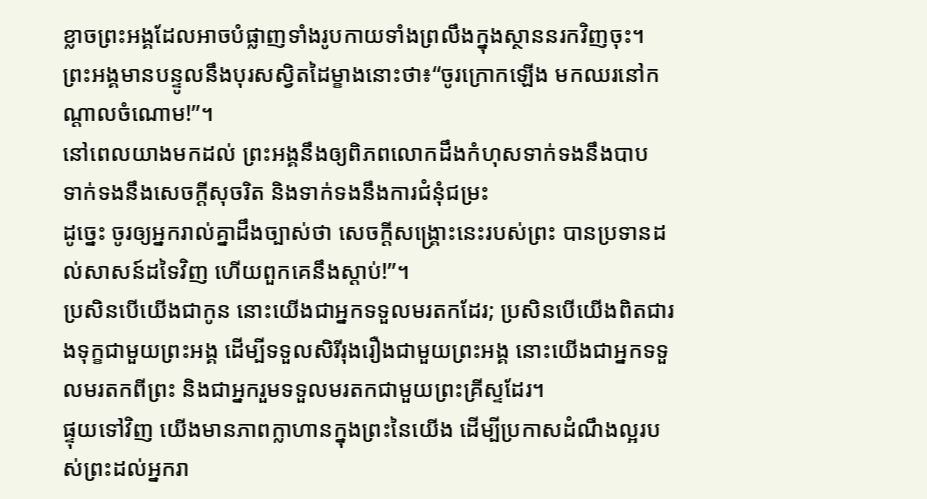ខ្លាចព្រះអង្គដែលអាចបំផ្លាញទាំងរូបកាយទាំងព្រលឹងក្នុងស្ថាននរកវិញចុះ។
ព្រះអង្គមានបន្ទូលនឹងបុរសស្វិតដៃម្ខាងនោះថា៖“ចូរក្រោកឡើង មកឈរនៅកណ្ដាលចំណោម!”។
នៅពេលយាងមកដល់ ព្រះអង្គនឹងឲ្យពិភពលោកដឹងកំហុសទាក់ទងនឹងបាប ទាក់ទងនឹងសេចក្ដីសុចរិត និងទាក់ទងនឹងការជំនុំជម្រះ
ដូច្នេះ ចូរឲ្យអ្នករាល់គ្នាដឹងច្បាស់ថា សេចក្ដីសង្គ្រោះនេះរបស់ព្រះ បានប្រទានដល់សាសន៍ដទៃវិញ ហើយពួកគេនឹងស្ដាប់!”។
ប្រសិនបើយើងជាកូន នោះយើងជាអ្នកទទួលមរតកដែរ; ប្រសិនបើយើងពិតជារងទុក្ខជាមួយព្រះអង្គ ដើម្បីទទួលសិរីរុងរឿងជាមួយព្រះអង្គ នោះយើងជាអ្នកទទួលមរតកពីព្រះ និងជាអ្នករួមទទួលមរតកជាមួយព្រះគ្រីស្ទដែរ។
ផ្ទុយទៅវិញ យើងមានភាពក្លាហានក្នុងព្រះនៃយើង ដើម្បីប្រកាសដំណឹងល្អរបស់ព្រះដល់អ្នករា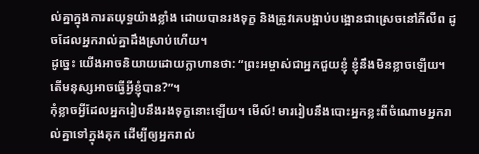ល់គ្នាក្នុងការតយុទ្ធយ៉ាងខ្លាំង ដោយបានរងទុក្ខ និងត្រូវគេបង្អាប់បង្អោនជាស្រេចនៅភីលីព ដូចដែលអ្នករាល់គ្នាដឹងស្រាប់ហើយ។
ដូច្នេះ យើងអាចនិយាយដោយក្លាហានថា: “ព្រះអម្ចាស់ជាអ្នកជួយខ្ញុំ ខ្ញុំនឹងមិនខ្លាចឡើយ។ តើមនុស្សអាចធ្វើអ្វីខ្ញុំបាន?”។
កុំខ្លាចអ្វីដែលអ្នករៀបនឹងរងទុក្ខនោះឡើយ។ មើល៍! មាររៀបនឹងបោះអ្នកខ្លះពីចំណោមអ្នករាល់គ្នាទៅក្នុងគុក ដើម្បីឲ្យអ្នករាល់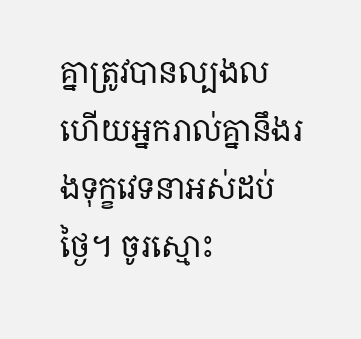គ្នាត្រូវបានល្បងល ហើយអ្នករាល់គ្នានឹងរងទុក្ខវេទនាអស់ដប់ថ្ងៃ។ ចូរស្មោះ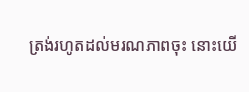ត្រង់រហូតដល់មរណភាពចុះ នោះយើ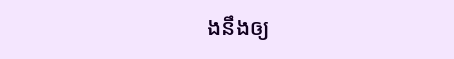ងនឹងឲ្យ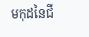មកុដនៃជី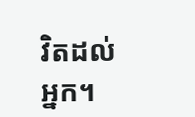វិតដល់អ្នក។